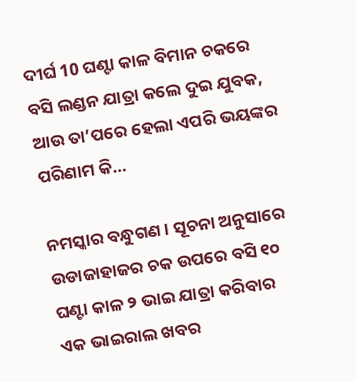ଦୀର୍ଘ 10 ଘଣ୍ଟା କାଳ ବିମାନ ଚକରେ ବସି ଲଣ୍ଡନ ଯାତ୍ରା କଲେ ଦୁଇ ଯୁବକ, ଆଉ ତା’ପରେ ହେଲା ଏପରି ଭୟଙ୍କର ପରିଣାମ କି…

ନମସ୍କାର ବନ୍ଧୁଗଣ । ସୂଚନା ଅନୁସାରେ ଉଡାଜାହାଜର ଚକ ଉପରେ ବସି ୧୦ ଘଣ୍ଟା କାଳ ୨ ଭାଇ ଯାତ୍ରା କରିବାର ଏକ ଭାଇରାଲ ଖବର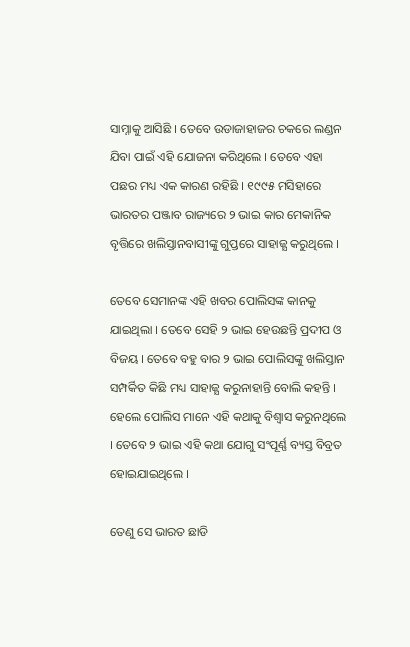ସାମ୍ନାକୁ ଆସିଛି । ତେବେ ଉଡାଜାହାଜର ଚକରେ ଲଣ୍ଡନ ଯିବା ପାଇଁ ଏହି ଯୋଜନା କରିଥିଲେ । ତେବେ ଏହା ପଛର ମଧ୍ୟ ଏକ କାରଣ ରହିଛି । ୧୯୯୫ ମସିହାରେ ଭାରତର ପଞ୍ଜାବ ରାଜ୍ୟରେ ୨ ଭାଇ କାର ମେକାନିକ ବୃତ୍ତିରେ ଖଲିସ୍ତାନବାସୀଙ୍କୁ ଗୁପ୍ତରେ ସାହାଜ୍ଯ କରୁଥିଲେ ।

ତେବେ ସେମାନଙ୍କ ଏହି ଖବର ପୋଲିସଙ୍କ କାନକୁ ଯାଇଥିଲା । ତେବେ ସେହି ୨ ଭାଇ ହେଉଛନ୍ତି ପ୍ରଦୀପ ଓ ବିଜୟ । ତେବେ ବହୁ ବାର ୨ ଭାଇ ପୋଲିସଙ୍କୁ ଖଲିସ୍ତାନ ସମ୍ପର୍କିତ କିଛି ମଧ୍ୟ ସାହାଜ୍ଯ କରୁନାହାନ୍ତି ବୋଲି କହନ୍ତି । ହେଲେ ପୋଲିସ ମାନେ ଏହି କଥାକୁ ବିଶ୍ବାସ କରୁନଥିଲେ । ତେବେ ୨ ଭାଇ ଏହି କଥା ଯୋଗୁ ସଂପୂର୍ଣ୍ଣ ବ୍ୟସ୍ତ ବିବ୍ରତ ହୋଇଯାଇଥିଲେ ।

ତେଣୁ ସେ ଭାରତ ଛାଡି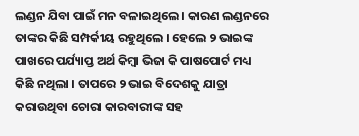ଲଣ୍ଡନ ଯିବା ପାଇଁ ମନ ବଳାଇଥିଲେ । କାରଣ ଲଣ୍ଡନରେ ତାଙ୍କର କିଛି ସମ୍ପର୍କୀୟ ରହୁଥିଲେ । ହେଲେ ୨ ଭାଇଙ୍କ ପାଖରେ ପର୍ଯ୍ୟାପ୍ତ ଅର୍ଥ କିମ୍ବା ଭିଜା କି ପାଷପୋର୍ଟ ମଧ୍ୟ କିଛି ନଥିଲା । ତାପରେ ୨ ଭାଇ ବିଦେଶକୁ ଯାତ୍ରା କରାଉଥିବା ଚୋରା କାରବାରୀଙ୍କ ସହ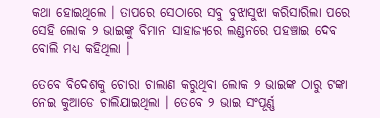କଥା ହୋଇଥିଲେ । ତାପରେ ସେଠାରେ ସବୁ ବୁଝାସୁଝା କରିସାରିଲା ପରେ ସେହି ଲୋକ ୨ ଭାଇଙ୍କୁ ବିମାନ ସାହାଜ୍ଯରେ ଲଣ୍ଡନରେ ପହଞ୍ଚାଇ ଦେବ ବୋଲି ମଧ୍ୟ କହିଥିଲା ।

ତେବେ ବିଦେଶକୁ ଚୋରା ଚାଲାଣ କରୁଥିବା ଲୋକ ୨ ଭାଇଙ୍କ ଠାରୁ ଟଙ୍କା ନେଇ କୁଆଡେ ଚାଲିଯାଇଥିଲା । ତେବେ ୨ ଭାଇ ସଂପୂର୍ଣ୍ଣ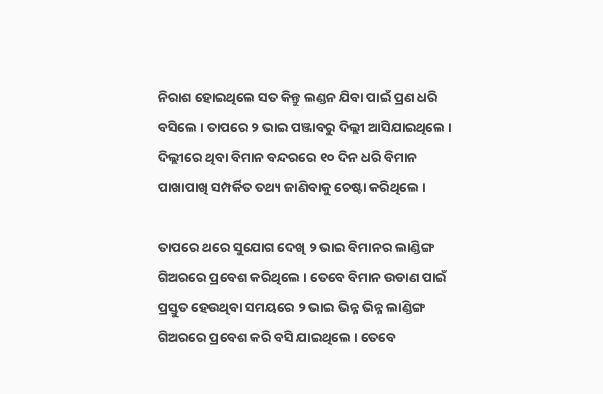ନିରାଶ ହୋଇଥିଲେ ସତ କିନ୍ତୁ ଲଣ୍ଡନ ଯିବା ପାଇଁ ପ୍ରଣ ଧରି ବସିଲେ । ତାପରେ ୨ ଭାଇ ପଞ୍ଜାବରୁ ଦିଲ୍ଲୀ ଆସିଯାଇଥିଲେ । ଦିଲ୍ଲୀରେ ଥିବା ବିମାନ ବନ୍ଦରରେ ୧୦ ଦିନ ଧରି ବିମାନ ପାଖାପାଖି ସମ୍ପର୍କିତ ତଥ୍ୟ ଜାଣିବାକୁ ଚେଷ୍ଟା କରିଥିଲେ ।

ତାପରେ ଥରେ ସୁଯୋଗ ଦେଖି ୨ ଭାଇ ବିମାନର ଲାଣ୍ଡିଙ୍ଗ ଗିଅରରେ ପ୍ରବେଶ କରିଥିଲେ । ତେବେ ବିମାନ ଉଡାଣ ପାଇଁ ପ୍ରସ୍ତୁତ ହେଉଥିବା ସମୟରେ ୨ ଭାଇ ଭିନ୍ନ ଭିନ୍ନ ଲାଣ୍ଡିଙ୍ଗ ଗିଅରରେ ପ୍ରବେଶ କରି ବସି ଯାଇଥିଲେ । ତେବେ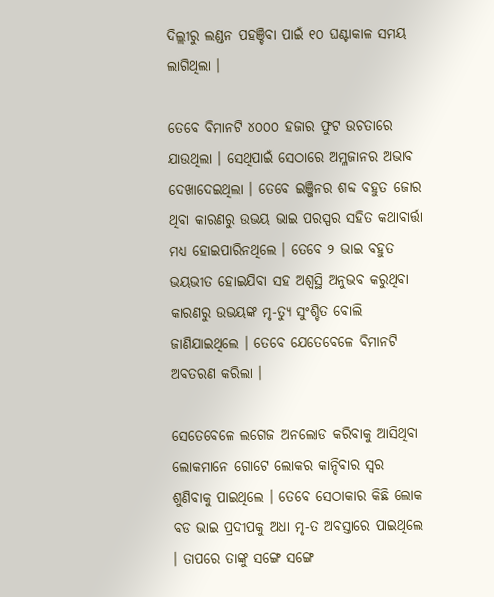ଦିଲ୍ଲୀରୁ ଲଣ୍ଡନ ପହଞ୍ଚିବା ପାଇଁ ୧୦ ଘଣ୍ଟାକାଳ ସମୟ ଲାଗିଥିଲା ।

ତେବେ ବିମାନଟି ୪୦୦୦ ହଜାର ଫୁଟ ଉଚତାରେ ଯାଉଥିଲା । ସେଥିପାଇଁ ସେଠାରେ ଅମ୍ଳଜାନର ଅଭାବ ଦେଖାଦେଇଥିଲା । ତେବେ ଇଞ୍ଜିନର ଶବ୍ଦ ବହୁତ ଜୋର ଥିବା କାରଣରୁ ଉଭୟ ଭାଇ ପରସ୍ପର ସହିତ କଥାବାର୍ତ୍ତା ମଧ୍ୟ ହୋଇପାରିନଥିଲେ । ତେବେ ୨ ଭାଇ ବହୁତ ଭୟଭୀତ ହୋଇଯିବା ସହ ଅଶ୍ବସ୍ଥି ଅନୁଭବ କରୁଥିବା କାରଣରୁ ଉଭୟଙ୍କ ମୃ-ତ୍ୟୁ ସୁଂଶ୍ଚିତ ବୋଲି ଜାଣିଯାଇଥିଲେ । ତେବେ ଯେତେବେଳେ ବିମାନଟି ଅବତରଣ କରିଲା ।

ସେତେବେଳେ ଲଗେଜ ଅନଲୋଡ କରିବାକୁ ଆସିଥିବା ଲୋକମାନେ ଗୋଟେ ଲୋକର କାନ୍ଦିବାର ସ୍ଵର ଶୁଣିବାକୁ ପାଇଥିଲେ । ତେବେ ସେଠାକାର କିଛି ଲୋକ ବଡ ଭାଇ ପ୍ରଦୀପକୁ ଅଧା ମୃ-ତ ଅବସ୍ତାରେ ପାଇଥିଲେ । ତାପରେ ତାଙ୍କୁ ସଙ୍ଗେ ସଙ୍ଗେ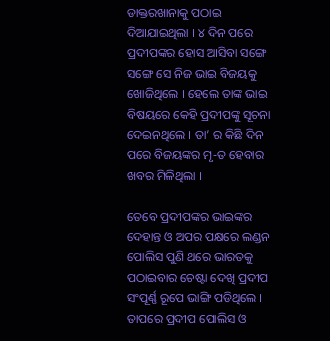ଡାକ୍ତରଖାନାକୁ ପଠାଇ ଦିଆଯାଇଥିଲା । ୪ ଦିନ ପରେ ପ୍ରଦୀପଙ୍କର ହୋସ ଆସିବା ସଙ୍ଗେ ସଙ୍ଗେ ସେ ନିଜ ଭାଇ ବିଜୟକୁ ଖୋଜିଥିଲେ । ହେଲେ ତାଙ୍କ ଭାଇ ବିଷୟରେ କେହି ପ୍ରଦୀପଙ୍କୁ ସୂଚନା ଦେଇନଥିଲେ । ତା’ ର କିଛି ଦିନ ପରେ ବିଜୟଙ୍କର ମୃ-ତ ହେବାର ଖବର ମିଳିଥିଲା ।

ତେବେ ପ୍ରଦୀପଙ୍କର ଭାଇଙ୍କର ଦେହାନ୍ତ ଓ ଅପର ପକ୍ଷରେ ଲଣ୍ଡନ ପୋଲିସ ପୁଣି ଥରେ ଭାରତକୁ ପଠାଇବାର ଚେଷ୍ଟା ଦେଖି ପ୍ରଦୀପ ସଂପୂର୍ଣ୍ଣ ରୂପେ ଭାଙ୍ଗି ପଡିଥିଲେ । ତାପରେ ପ୍ରଦୀପ ପୋଲିସ ଓ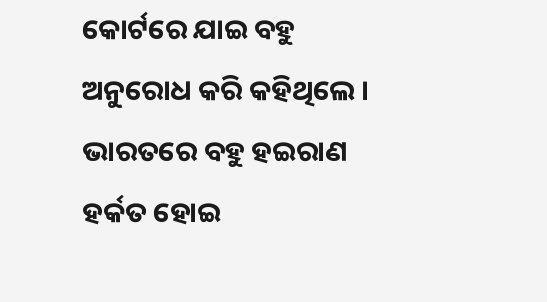କୋର୍ଟରେ ଯାଇ ବହୁ ଅନୁରୋଧ କରି କହିଥିଲେ । ଭାରତରେ ବହୁ ହଇରାଣ ହର୍କତ ହୋଇ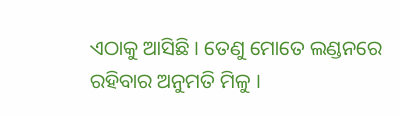ଏଠାକୁ ଆସିଛି । ତେଣୁ ମୋତେ ଲଣ୍ଡନରେ ରହିବାର ଅନୁମତି ମିଳୁ ।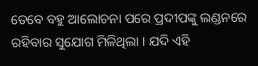ତେବେ ବହୁ ଆଲୋଚନା ପରେ ପ୍ରଦୀପଙ୍କୁ ଲଣ୍ଡନରେ ରହିବାର ସୁଯୋଗ ମିଳିଥିଲା । ଯଦି ଏହି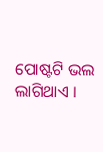ପୋଷ୍ଟଟି ଭଲ ଲାଗିଥାଏ ।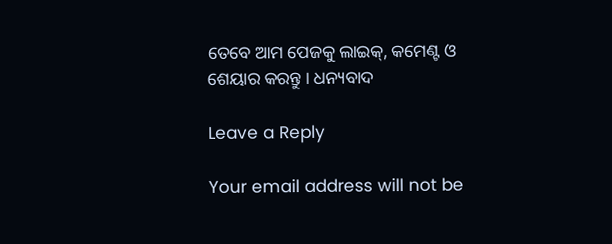ତେବେ ଆମ ପେଜକୁ ଲାଇକ୍, କମେଣ୍ଟ ଓ ଶେୟାର କରନ୍ତୁ । ଧନ୍ୟବାଦ

Leave a Reply

Your email address will not be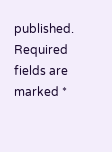published. Required fields are marked *